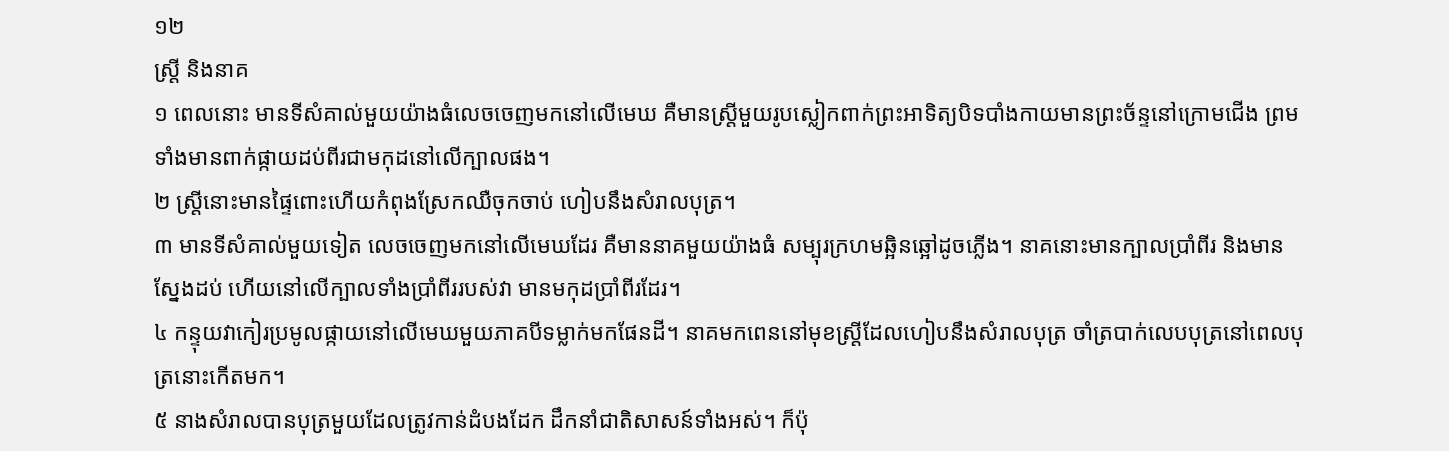១២
ស្ត្រី និងនាគ
១ ពេលនោះ មានទីសំគាល់មួយយ៉ាងធំលេចចេញមកនៅលើមេឃ គឺមានស្ត្រីមួយរូបស្លៀកពាក់ព្រះអាទិត្យបិទបាំងកាយមានព្រះច័ន្ទនៅក្រោមជើង ព្រមទាំងមានពាក់ផ្កាយដប់ពីរជាមកុដនៅលើក្បាលផង។
២ ស្ត្រីនោះមានផ្ទៃពោះហើយកំពុងស្រែកឈឺចុកចាប់ ហៀបនឹងសំរាលបុត្រ។
៣ មានទីសំគាល់មួយទៀត លេចចេញមកនៅលើមេឃដែរ គឺមាននាគមួយយ៉ាងធំ សម្បុរក្រហមឆ្អិនឆ្អៅដូចភ្លើង។ នាគនោះមានក្បាលប្រាំពីរ និងមានស្នែងដប់ ហើយនៅលើក្បាលទាំងប្រាំពីររបស់វា មានមកុដប្រាំពីរដែរ។
៤ កន្ទុយវាកៀរប្រមូលផ្កាយនៅលើមេឃមួយភាគបីទម្លាក់មកផែនដី។ នាគមកពេននៅមុខស្ត្រីដែលហៀបនឹងសំរាលបុត្រ ចាំត្របាក់លេបបុត្រនៅពេលបុត្រនោះកើតមក។
៥ នាងសំរាលបានបុត្រមួយដែលត្រូវកាន់ដំបងដែក ដឹកនាំជាតិសាសន៍ទាំងអស់។ ក៏ប៉ុ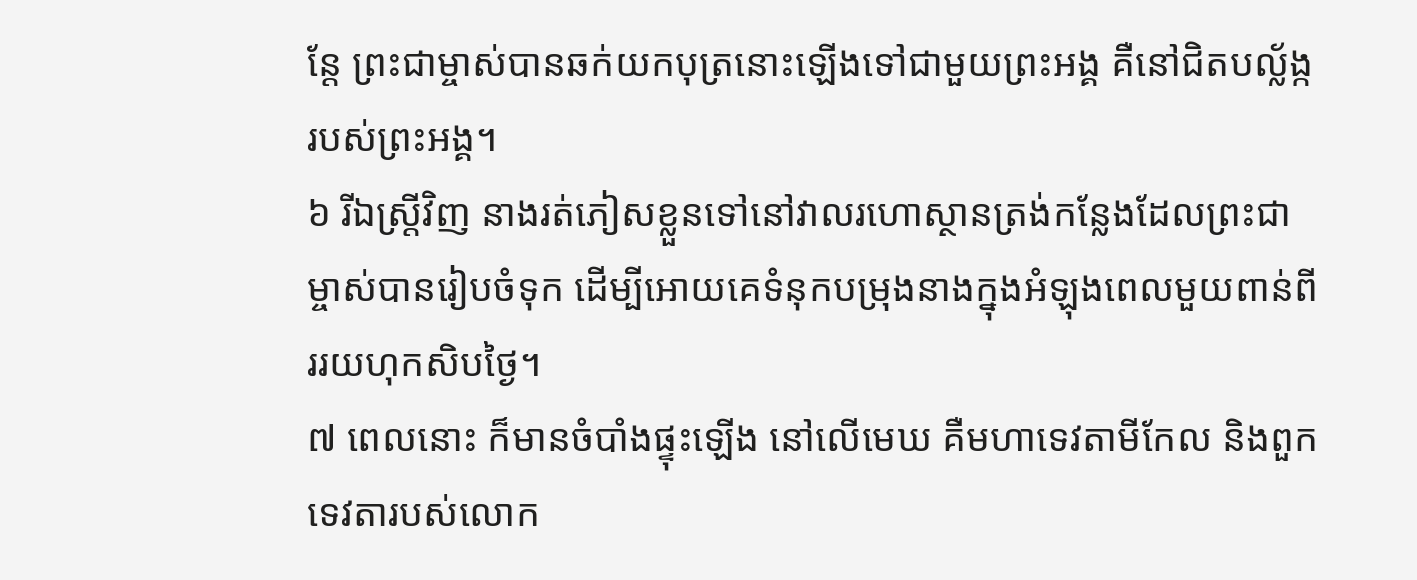ន្តែ ព្រះជាម្ចាស់បានឆក់យកបុត្រនោះឡើងទៅជាមួយព្រះអង្គ គឺនៅជិតបល្ល័ង្ករបស់ព្រះអង្គ។
៦ រីឯស្ត្រីវិញ នាងរត់ភៀសខ្លួនទៅនៅវាលរហោស្ថានត្រង់កន្លែងដែលព្រះជាម្ចាស់បានរៀបចំទុក ដើម្បីអោយគេទំនុកបម្រុងនាងក្នុងអំឡុងពេលមួយពាន់ពីររយហុកសិបថ្ងៃ។
៧ ពេលនោះ ក៏មានចំបាំងផ្ទុះឡើង នៅលើមេឃ គឺមហាទេវតាមីកែល និងពួកទេវតារបស់លោក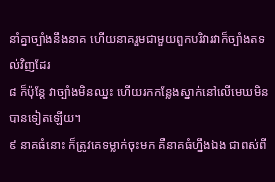នាំគ្នាច្បាំងនឹងនាគ ហើយនាគរួមជាមួយពួកបរិវារវាក៏ច្បាំងតទល់វិញដែរ
៨ ក៏ប៉ុន្តែ វាច្បាំងមិនឈ្នះ ហើយរកកន្លែងស្នាក់នៅលើមេឃមិនបានទៀតឡើយ។
៩ នាគធំនោះ ក៏ត្រូវគេទម្លាក់ចុះមក គឺនាគធំហ្នឹងឯង ជាពស់ពី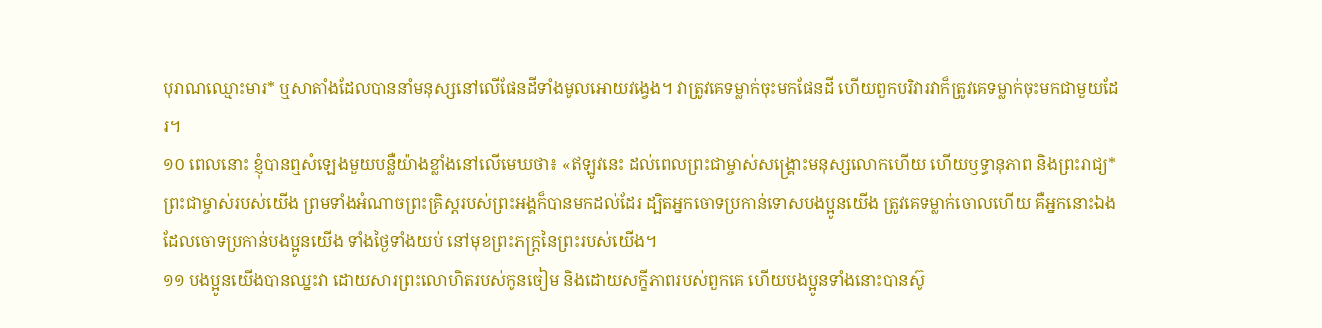បុរាណឈ្មោះមារ* ឬសាតាំងដែលបាននាំមនុស្សនៅលើផែនដីទាំងមូលអោយវង្វេង។ វាត្រូវគេទម្លាក់ចុះមកផែនដី ហើយពួកបរិវារវាក៏ត្រូវគេទម្លាក់ចុះមកជាមួយដែរ។
១០ ពេលនោះ ខ្ញុំបានឮសំឡេងមួយបន្លឺយ៉ាងខ្លាំងនៅលើមេឃថា៖ «ឥឡូវនេះ ដល់ពេលព្រះជាម្ចាស់សង្គ្រោះមនុស្សលោកហើយ ហើយឫទ្ធានុភាព និងព្រះរាជ្យ*ព្រះជាម្ចាស់របស់យើង ព្រមទាំងអំណាចព្រះគ្រិស្ដរបស់ព្រះអង្គក៏បានមកដល់ដែរ ដ្បិតអ្នកចោទប្រកាន់ទោសបងប្អូនយើង ត្រូវគេទម្លាក់ចោលហើយ គឺអ្នកនោះឯងដែលចោទប្រកាន់បងប្អូនយើង ទាំងថ្ងៃទាំងយប់ នៅមុខព្រះភក្ត្រនៃព្រះរបស់យើង។
១១ បងប្អូនយើងបានឈ្នះវា ដោយសារព្រះលោហិតរបស់កូនចៀម និងដោយសក្ខីភាពរបស់ពួកគេ ហើយបងប្អូនទាំងនោះបានស៊ូ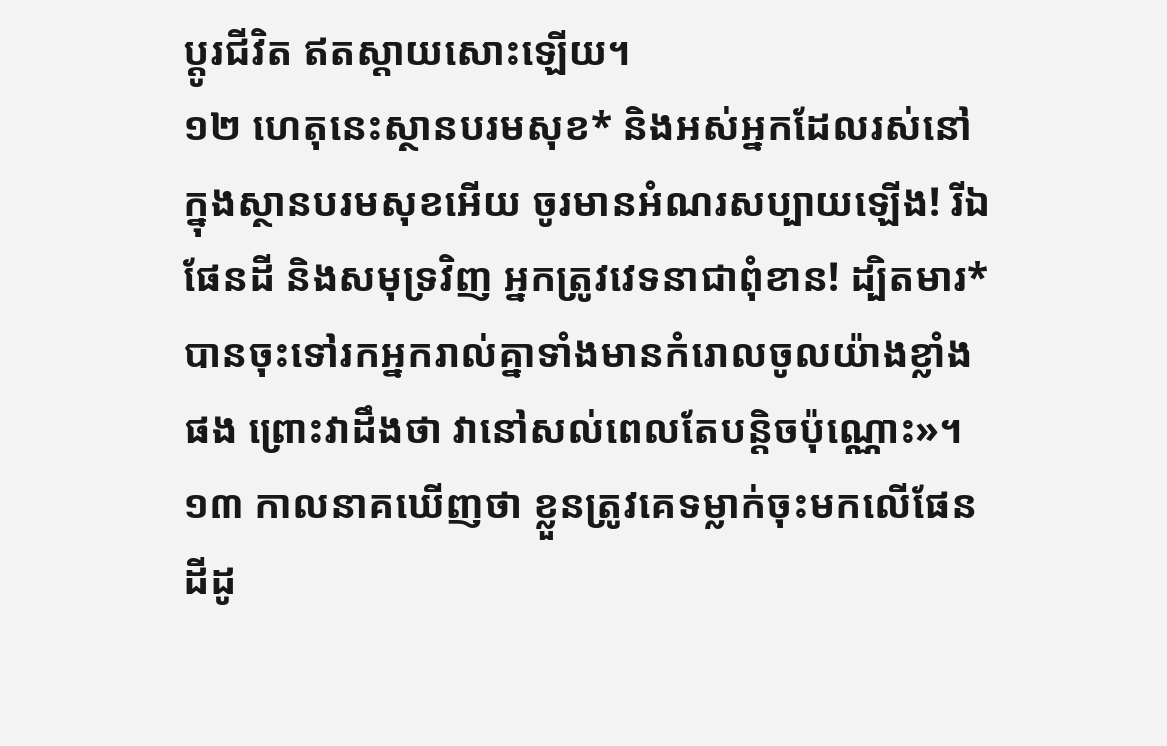ប្ដូរជីវិត ឥតស្ដាយសោះឡើយ។
១២ ហេតុនេះស្ថានបរមសុខ* និងអស់អ្នកដែលរស់នៅក្នុងស្ថានបរមសុខអើយ ចូរមានអំណរសប្បាយឡើង! រីឯផែនដី និងសមុទ្រវិញ អ្នកត្រូវវេទនាជាពុំខាន! ដ្បិតមារ*បានចុះទៅរកអ្នករាល់គ្នាទាំងមានកំរោលចូលយ៉ាងខ្លាំងផង ព្រោះវាដឹងថា វានៅសល់ពេលតែបន្តិចប៉ុណ្ណោះ»។
១៣ កាលនាគឃើញថា ខ្លួនត្រូវគេទម្លាក់ចុះមកលើផែនដីដូ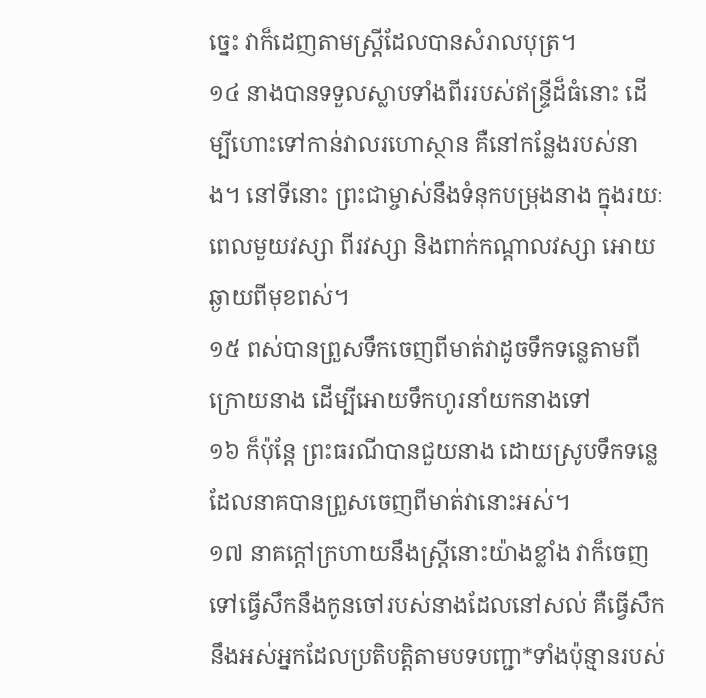ច្នេះ វាក៏ដេញតាមស្ត្រីដែលបានសំរាលបុត្រ។
១៤ នាងបានទទួលស្លាបទាំងពីររបស់ឥន្ទ្រីដ៏ធំនោះ ដើម្បីហោះទៅកាន់វាលរហោស្ថាន គឺនៅកន្លែងរបស់នាង។ នៅទីនោះ ព្រះជាម្ចាស់នឹងទំនុកបម្រុងនាង ក្នុងរយៈពេលមួយវស្សា ពីរវស្សា និងពាក់កណ្ដាលវស្សា អោយឆ្ងាយពីមុខពស់។
១៥ ពស់បានព្រួសទឹកចេញពីមាត់វាដូចទឹកទន្លេតាមពីក្រោយនាង ដើម្បីអោយទឹកហូរនាំយកនាងទៅ
១៦ ក៏ប៉ុន្តែ ព្រះធរណីបានជួយនាង ដោយស្រូបទឹកទន្លេដែលនាគបានព្រួសចេញពីមាត់វានោះអស់។
១៧ នាគក្ដៅក្រហាយនឹងស្ត្រីនោះយ៉ាងខ្លាំង វាក៏ចេញទៅធ្វើសឹកនឹងកូនចៅរបស់នាងដែលនៅសល់ គឺធ្វើសឹកនឹងអស់អ្នកដែលប្រតិបត្តិតាមបទបញ្ជា*ទាំងប៉ុន្មានរបស់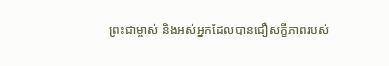ព្រះជាម្ចាស់ និងអស់អ្នកដែលបានជឿសក្ខីភាពរបស់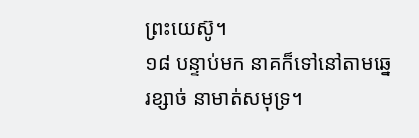ព្រះយេស៊ូ។
១៨ បន្ទាប់មក នាគក៏ទៅនៅតាមឆ្នេរខ្សាច់ នាមាត់សមុទ្រ។